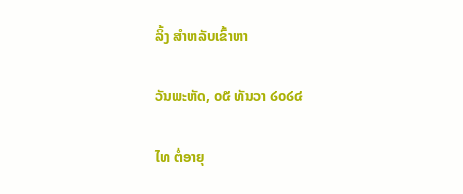ລິ້ງ ສຳຫລັບເຂົ້າຫາ

ວັນພະຫັດ, ໐໕ ທັນວາ ໒໐໒໔

ໄທ ຕໍ່ອາຍຸ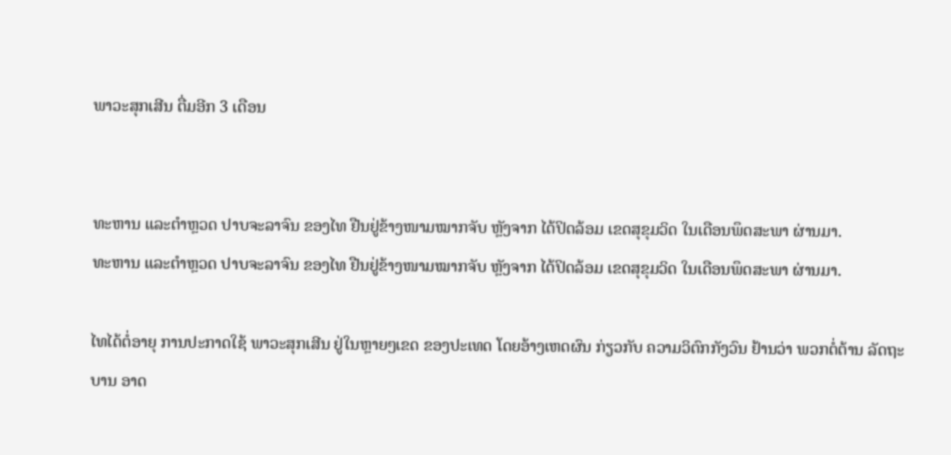ພາວະສຸກເສີນ ຕື່ມອີກ 3 ເດືອນ


ທະຫານ ແລະຕຳຫຼວດ ປາບຈະລາຈົນ ຂອງໄທ ຢືນຢູ່ຂ້າງໜາມໝາກຈັບ ຫຼັງຈາກ ໄດ້ປິດລ້ອມ ເຂດສຸຂຸມວິດ ໃນເດືອນພຶດສະພາ ຜ່ານມາ.
ທະຫານ ແລະຕຳຫຼວດ ປາບຈະລາຈົນ ຂອງໄທ ຢືນຢູ່ຂ້າງໜາມໝາກຈັບ ຫຼັງຈາກ ໄດ້ປິດລ້ອມ ເຂດສຸຂຸມວິດ ໃນເດືອນພຶດສະພາ ຜ່ານມາ.

ໄທໄດ້ຕໍ່ອາຍຸ ການປະກາດໃຊ້ ພາວະສຸກເສີນ ຢູ່ໃນຫຼາຍໆເຂດ ຂອງປະເທດ ໂດຍອ້າງເຫດຜົນ ກ່ຽວກັບ ຄວາມວິຕົກກັງວົນ ຢ້ານວ່າ ພວກຕໍ່ຕ້ານ ລັດຖະບານ ອາດ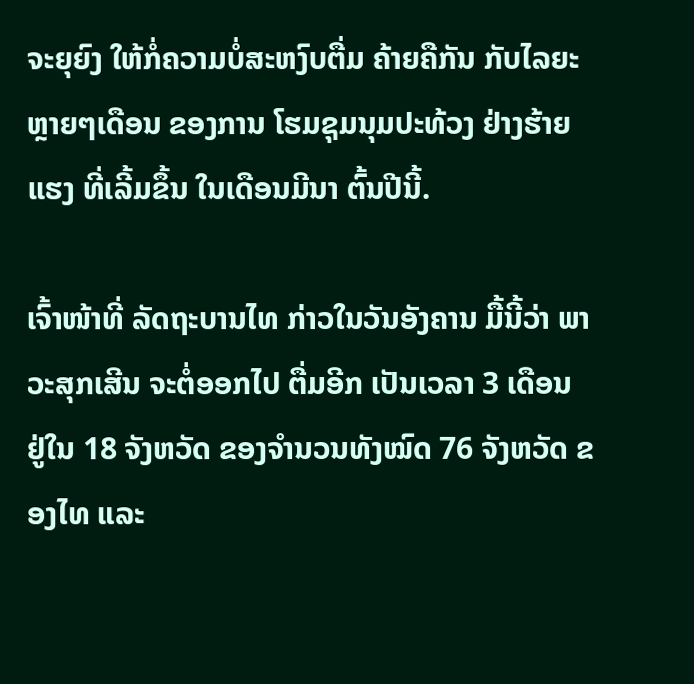ຈະຍຸຍົງ ໃຫ້ກໍ່ຄວາມບໍ່ສະຫງົບຕື່ມ ຄ້າຍຄືກັນ ກັບໄລຍະ ຫຼາຍໆເດືອນ ຂອງການ ໂຮມຊຸມນຸມປະທ້ວງ ຢ່າງຮ້າຍແຮງ ທີ່ເລີ້ມຂຶ້ນ ໃນເດືອນມີນາ ຕົ້ນປີນີ້.

ເຈົ້າໜ້າທີ່ ລັດຖະບານໄທ ກ່າວໃນວັນອັງຄານ ມື້ນີ້ວ່າ ພາວະສຸກເສີນ ຈະຕໍ່ອອກໄປ ຕື່ມອີກ ເປັນເວລາ 3 ເດືອນ ຢູ່ໃນ 18 ຈັງຫວັດ ຂອງຈຳນວນທັງໝົດ 76 ຈັງຫວັດ ຂອງໄທ ແລະ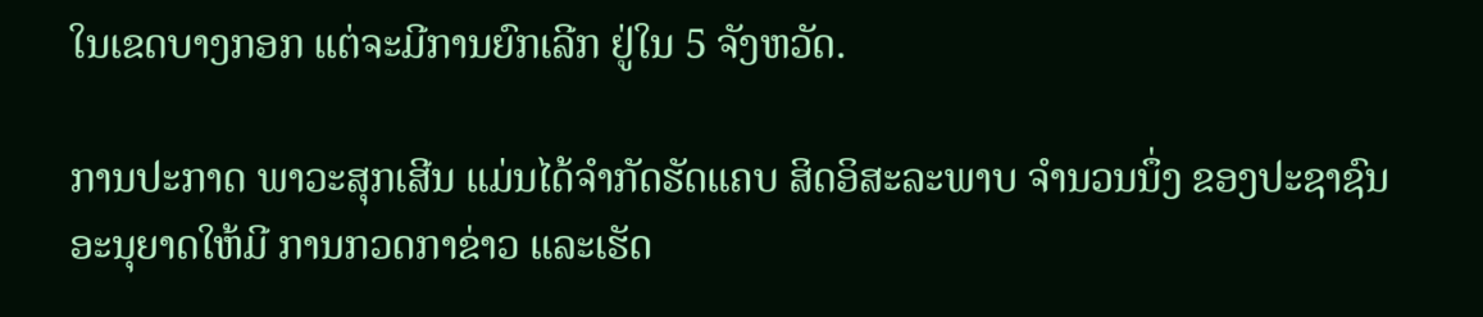ໃນເຂດບາງກອກ ແຕ່ຈະມີການຍົກເລີກ ຢູ່ໃນ 5 ຈັງຫວັດ.

ການປະກາດ ພາວະສຸກເສີນ ແມ່ນໄດ້ຈຳກັດຮັດແຄບ ສິດອິສະລະພາບ ຈຳນວນນຶ່ງ ຂອງປະຊາຊົນ ອະນຸຍາດໃຫ້ມີ ການກວດກາຂ່າວ ແລະເຮັດ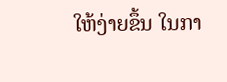ໃຫ້ງ່າຍຂຶ້ນ ໃນກາ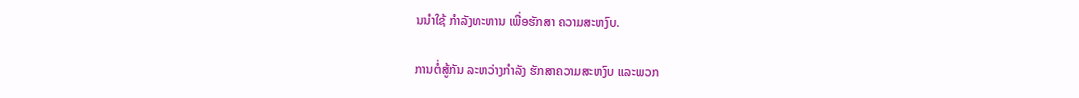ນນຳໃຊ້ ກຳລັງທະຫານ ເພື່ອຮັກສາ ຄວາມສະຫງົບ.

ການຕໍ່ສູ້ກັນ ລະຫວ່າງກຳລັງ ຮັກສາຄວາມສະຫງົບ ແລະພວກ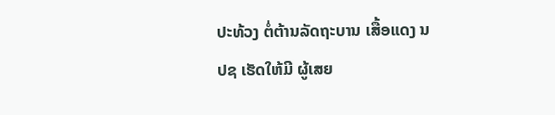ປະທ້ວງ ຕໍ່ຕ້ານລັດຖະບານ ເສື້ອແດງ ນປຊ ເຮັດໃຫ້ມີ ຜູ້ເສຍ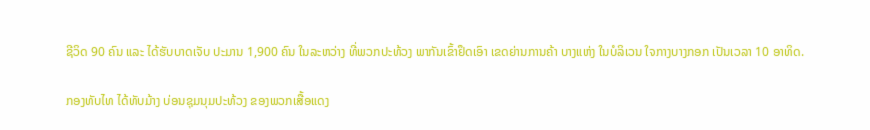ຊີວິດ 90 ຄົນ ແລະ ໄດ້ຮັບບາດເຈັບ ປະມານ 1,900 ຄົນ ໃນລະຫວ່າງ ທີ່ພວກປະທ້ວງ ພາກັນເຂົ້າຢຶດເອົາ ເຂດຍ່ານການຄ້າ ບາງແຫ່ງ ໃນບໍລິເວນ ໃຈກາງບາງກອກ ເປັນເວລາ 10 ອາທິດ.

ກອງທັບໄທ ໄດ້ທັບມ້າງ ບ່ອນຊຸມນຸມປະທ້ວງ ຂອງພວກເສື້ອແດງ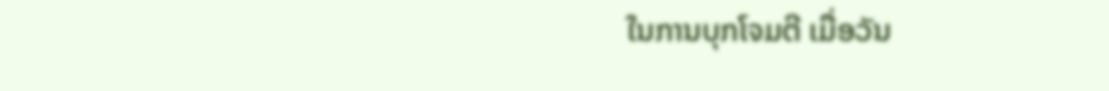ໃນການບຸກໂຈມຕີ ເມື່ອວັນ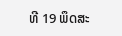ທີ 19 ພຶດສະ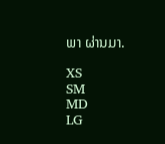ພາ ຜ່ານມາ.

XS
SM
MD
LG